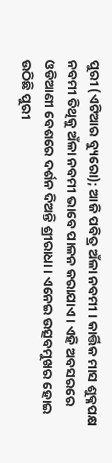ପୁରୀ (ଏଟିଆର ବ୍ୟୁରୋ); ଆଜି ପବିତ୍ର ଅଁଳା ନବମୀ । କାର୍ତ୍ତିକ ମାସ ଶୁକ୍ଳପକ୍ଷ ନବମୀ ତିଥିକୁ ଅଁଳା ନବମୀ ଭାବେ ପାଳନ କରାଯାଏ । ଏହି ଅବସରରେ ଓଡିଆଣୀ ବେଶରେ ଦର୍ଶନ ଦିଅନ୍ତି ଶ୍ରୀରାଧା । ଏନେଇ ଉତ୍ସବମୁଖର ହୋଇ ଉଠିଛି ପୁରୀ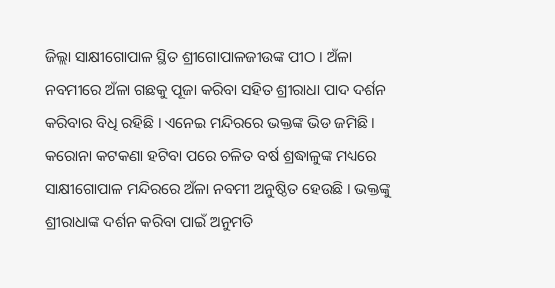ଜିଲ୍ଲା ସାକ୍ଷୀଗୋପାଳ ସ୍ଥିତ ଶ୍ରୀଗୋପାଳଜୀଉଙ୍କ ପୀଠ । ଅଁଳା ନବମୀରେ ଅଁଳା ଗଛକୁ ପୂଜା କରିବା ସହିତ ଶ୍ରୀରାଧା ପାଦ ଦର୍ଶନ କରିବାର ବିଧି ରହିଛି । ଏନେଇ ମନ୍ଦିରରେ ଭକ୍ତଙ୍କ ଭିଡ ଜମିଛି ।
କରୋନା କଟକଣା ହଟିବା ପରେ ଚଳିତ ବର୍ଷ ଶ୍ରଦ୍ଧାଳୁଙ୍କ ମଧ୍ୟରେ ସାକ୍ଷୀଗୋପାଳ ମନ୍ଦିରରେ ଅଁଳା ନବମୀ ଅନୁଷ୍ଠିତ ହେଉଛି । ଭକ୍ତଙ୍କୁ ଶ୍ରୀରାଧାଙ୍କ ଦର୍ଶନ କରିବା ପାଇଁ ଅନୁମତି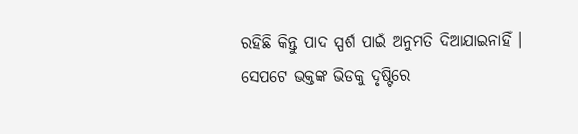ରହିଛି କିନ୍ତୁ ପାଦ ସ୍ପର୍ଶ ପାଇଁ ଅନୁମତି ଦିଆଯାଇନାହିଁ ।
ସେପଟେ ଭକ୍ତଙ୍କ ଭିଡକୁ ଦୃଷ୍ଟିରେ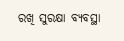ରଖି ସୁରକ୍ଷା ବ୍ୟବସ୍ଥା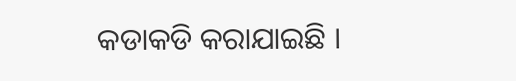କଡାକଡି କରାଯାଇଛି ।